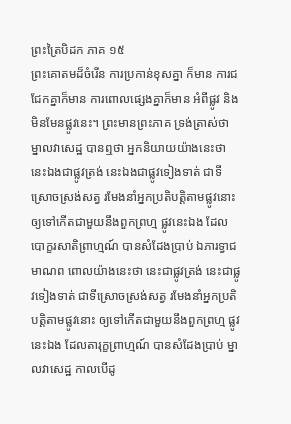ព្រះត្រៃបិដក ភាគ ១៥
ព្រះគោតមដ៏ចំរើន ការប្រកាន់ខុសគ្នា ក៏មាន ការជជែកគ្នាក៏មាន ការពោលផ្សេងគ្នាក៏មាន អំពីផ្លូវ និងមិនមែនផ្លូវនេះ។ ព្រះមានព្រះភាគ ទ្រង់ត្រាស់ថា ម្នាលវាសេដ្ឋ បានឮថា អ្នកនិយាយយ៉ាងនេះថា នេះឯងជាផ្លូវត្រង់ នេះឯងជាផ្លូវទៀងទាត់ ជាទីស្រោចស្រង់សត្វ រមែងនាំអ្នកប្រតិបត្តិតាមផ្លូវនោះ ឲ្យទៅកើតជាមួយនឹងពួកព្រហ្ម ផ្លូវនេះឯង ដែលបោក្ខរសាតិព្រាហ្មណ៍ បានសំដែងប្រាប់ ឯភារទ្វាជមាណព ពោលយ៉ាងនេះថា នេះជាផ្លូវត្រង់ នេះជាផ្លូវទៀងទាត់ ជាទីស្រោចស្រង់សត្វ រមែងនាំអ្នកប្រតិបត្តិតាមផ្លូវនោះ ឲ្យទៅកើតជាមួយនឹងពួកព្រហ្ម ផ្លូវនេះឯង ដែលតារុក្ខព្រាហ្មណ៍ បានសំដែងប្រាប់ ម្នាលវាសេដ្ឋ កាលបើដូ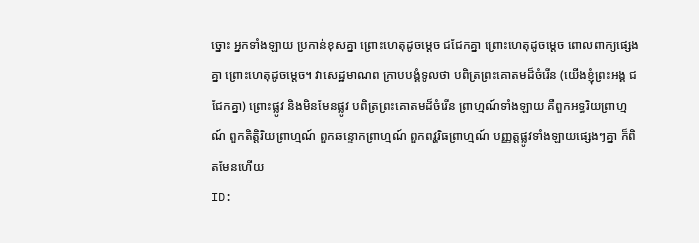ច្នោះ អ្នកទាំងឡាយ ប្រកាន់ខុសគ្នា ព្រោះហេតុដូចម្តេច ជជែកគ្នា ព្រោះហេតុដូចម្តេច ពោលពាក្យផ្សេងគ្នា ព្រោះហេតុដូចម្តេច។ វាសេដ្ឋមាណព ក្រាបបង្គំទូលថា បពិត្រព្រះគោតមដ៏ចំរើន (យើងខ្ញុំព្រះអង្គ ជជែកគ្នា) ព្រោះផ្លូវ និងមិនមែនផ្លូវ បពិត្រព្រះគោតមដ៏ចំរើន ព្រាហ្មណ៍ទាំងឡាយ គឺពួកអទ្ធរិយព្រាហ្មណ៍ ពួកតិត្តិរិយព្រាហ្មណ៍ ពួកឆន្ទោកព្រាហ្មណ៍ ពួកពវ្ហរិធព្រាហ្មណ៍ បញ្ញត្តផ្លូវទាំងឡាយផ្សេងៗគ្នា ក៏ពិតមែនហើយ
ID: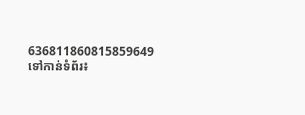636811860815859649
ទៅកាន់ទំព័រ៖